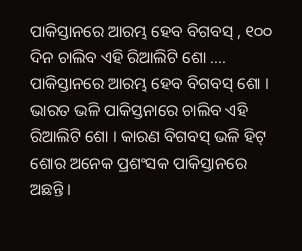ପାକିସ୍ତାନରେ ଆରମ୍ଭ ହେବ ବିଗବସ୍ , ୧୦୦ ଦିନ ଚାଲିବ ଏହି ରିଆଲିଟି ଶୋ ….
ପାକିସ୍ତାନରେ ଆରମ୍ଭ ହେବ ବିଗବସ୍ ଶୋ । ଭାରତ ଭଳି ପାକିସ୍ତନାରେ ଚାଲିବ ଏହି ରିଆଲିଟି ଶୋ । କାରଣ ବିଗବସ୍ ଭଳି ହିଟ୍ ଶୋର ଅନେକ ପ୍ରଶଂସକ ପାକିସ୍ତାନରେ ଅଛନ୍ତି ।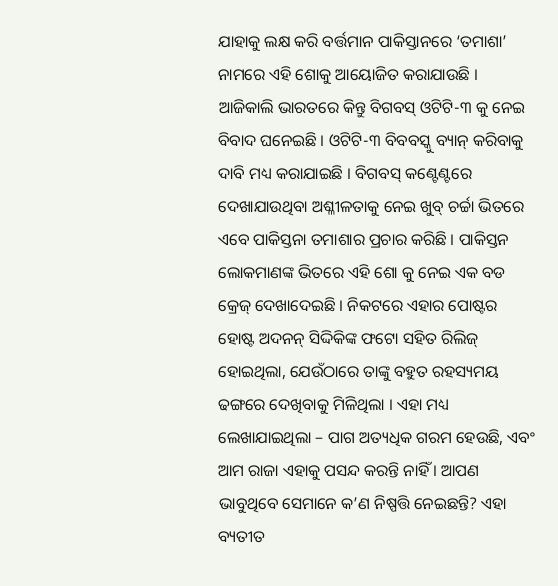ଯାହାକୁ ଲକ୍ଷ କରି ବର୍ତ୍ତମାନ ପାକିସ୍ତାନରେ ‘ତମାଶା’ ନାମରେ ଏହି ଶୋକୁ ଆୟୋଜିତ କରାଯାଉଛି ।
ଆଜିକାଲି ଭାରତରେ କିନ୍ତୁ ବିଗବସ୍ ଓଟିଟି-୩ କୁ ନେଇ ବିବାଦ ଘନେଇଛି । ଓଟିଟି-୩ ବିବବସ୍କୁ ବ୍ୟାନ୍ କରିବାକୁ ଦାବି ମଧ୍ୟ କରାଯାଇଛି । ବିଗବସ୍ କଣ୍ଟେଣ୍ଟରେ ଦେଖାଯାଉଥିବା ଅଶ୍ଳୀଳତାକୁ ନେଇ ଖୁବ୍ ଚର୍ଚ୍ଚା ଭିତରେ ଏବେ ପାକିସ୍ତନା ତମାଶାର ପ୍ରଚାର କରିଛି । ପାକିସ୍ତନ ଲୋକମାଣଙ୍କ ଭିତରେ ଏହି ଶୋ କୁ ନେଇ ଏକ ବଡ କ୍ରେଜ୍ ଦେଖାଦେଇଛି । ନିକଟରେ ଏହାର ପୋଷ୍ଟର ହୋଷ୍ଟ ଅଦନନ୍ ସିଦ୍ଦିକିଙ୍କ ଫଟୋ ସହିତ ରିଲିଜ୍ ହୋଇଥିଲା, ଯେଉଁଠାରେ ତାଙ୍କୁ ବହୁତ ରହସ୍ୟମୟ ଢଙ୍ଗରେ ଦେଖିବାକୁ ମିଳିଥିଲା । ଏହା ମଧ୍ୟ ଲେଖାଯାଇଥିଲା – ପାଗ ଅତ୍ୟଧିକ ଗରମ ହେଉଛି, ଏବଂ ଆମ ରାଜା ଏହାକୁ ପସନ୍ଦ କରନ୍ତି ନାହିଁ । ଆପଣ ଭାବୁଥିବେ ସେମାନେ କ’ଣ ନିଷ୍ପତ୍ତି ନେଇଛନ୍ତି? ଏହା ବ୍ୟତୀତ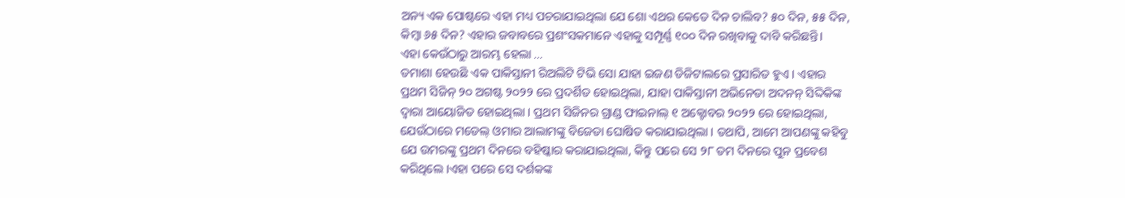ଅନ୍ୟ ଏକ ପୋଷ୍ଟରେ ଏହା ମଧ୍ୟ ପଚରାଯାଇଥିଲା ଯେ ଶୋ ଏଥର କେତେ ଦିନ ଚାଲିବ? ୫୦ ଦିନ, ୫୫ ଦିନ, କିମ୍ବା ୬୫ ଦିନ? ଏହାର ଜବାବରେ ପ୍ରଶଂସକମାନେ ଏହାକୁ ସମ୍ପୂର୍ଣ୍ଣ ୧୦୦ ଦିନ ରଖିବାକୁ ଦାବି କରିଛନ୍ତି।
ଏହା କେଉଁଠାରୁ ଆରମ୍ଭ ହେଲା …
ତମାଶା ହେଉଛି ଏକ ପାକିସ୍ତାନୀ ରିଅଲିଟି ଟିଭି ସୋ ଯାହା ଇଜଣ ଡିଜିଟାଲରେ ପ୍ରସାରିତ ହୁଏ । ଏହାର ପ୍ରଥମ ସିଜିନ୍ ୨୦ ଅଗଷ୍ଟ ୨୦୨୨ ରେ ପ୍ରଦର୍ଶିତ ହୋଇଥିଲା, ଯାହା ପାକିସ୍ତାନୀ ଅଭିନେତା ଅଦନନ୍ ସିଦ୍ଦିକିଙ୍କ ଦ୍ୱାରା ଆୟୋଜିତ ହୋଇଥିଲା । ପ୍ରଥମ ସିଜିନର ଗ୍ରାଣ୍ଡ ଫାଇନାଲ୍ ୧ ଅକ୍ଟୋବର ୨୦୨୨ ରେ ହୋଇଥିଲା, ଯେଉଁଠାରେ ମଡେଲ୍ ଓମାର ଆଲାମଙ୍କୁ ବିଜେତା ଘୋଷିତ କରାଯାଇଥିଲା । ତଥାପି, ଆମେ ଆପଣଙ୍କୁ କହିବୁ ଯେ ଉମରଙ୍କୁ ପ୍ରଥମ ଦିନରେ ବହିଷ୍କାର କରାଯାଇଥିଲା, କିନ୍ତୁ ପରେ ସେ ୨୮ ତମ ଦିନରେ ପୁନ ପ୍ରବେଶ କରିଥିଲେ ।ଏହା ପରେ ସେ ଦର୍ଶକଙ୍କ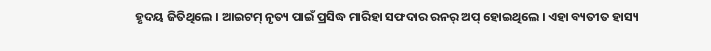ହୃଦୟ ଜିତିଥିଲେ । ଆଇଟମ୍ ନୃତ୍ୟ ପାଇଁ ପ୍ରସିଦ୍ଧ ମାରିହା ସଫଦାର ରନର୍ ଅପ୍ ହୋଇଥିଲେ । ଏହା ବ୍ୟତୀତ ହାସ୍ୟ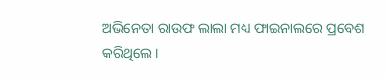ଅଭିନେତା ରାଉଫ ଲାଲା ମଧ୍ୟ ଫାଇନାଲରେ ପ୍ରବେଶ କରିଥିଲେ।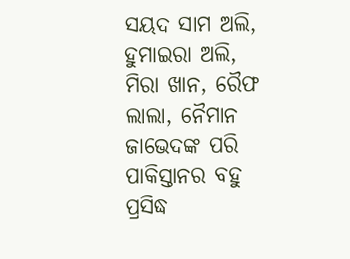ସୟଦ ସାମ ଅଲି, ହୁମାଇରା ଅଲି, ମିରା ଖାନ, ରୈଫ ଲାଲା, ନୈମାନ ଜାଭେଦଙ୍କ ପରି ପାକିସ୍ତାନର ବହୁ ପ୍ରସିଦ୍ଧ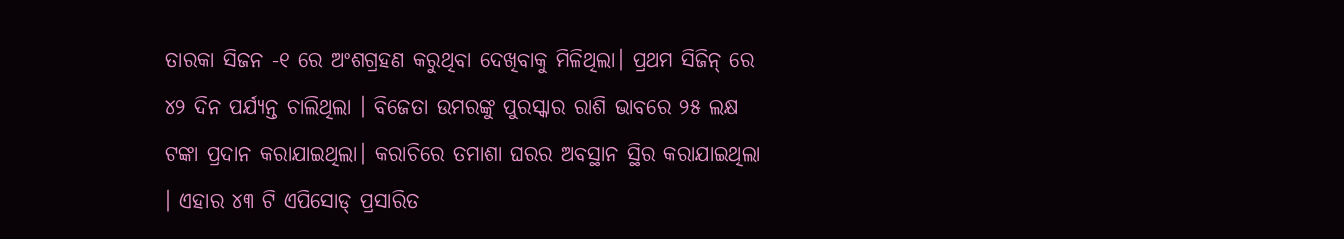ତାରକା ସିଜନ -୧ ରେ ଅଂଶଗ୍ରହଣ କରୁଥିବା ଦେଖିବାକୁ ମିଳିଥିଲା। ପ୍ରଥମ ସିଜିନ୍ ରେ ୪୨ ଦିନ ପର୍ଯ୍ୟନ୍ତ ଚାଲିଥିଲା । ବିଜେତା ଉମରଙ୍କୁ ପୁରସ୍କାର ରାଶି ଭାବରେ ୨୫ ଲକ୍ଷ ଟଙ୍କା ପ୍ରଦାନ କରାଯାଇଥିଲା। କରାଚିରେ ତମାଶା ଘରର ଅବସ୍ଥାନ ସ୍ଥିର କରାଯାଇଥିଲା । ଏହାର ୪୩ ଟି ଏପିସୋଡ୍ ପ୍ରସାରିତ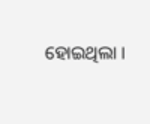ହୋଇଥିଲା ।